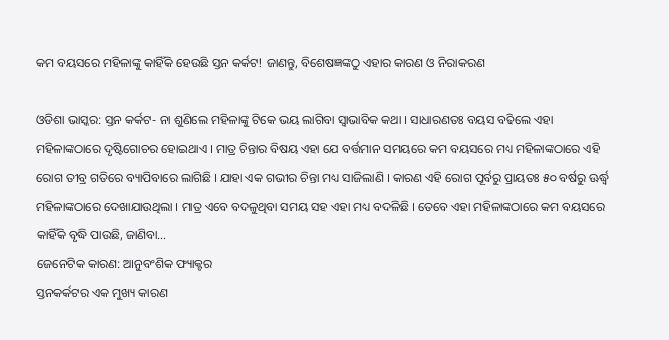କମ ବୟସରେ ମହିଳାଙ୍କୁ କାହିଁକି ହେଉଛି ସ୍ତନ କର୍କଟ! ଜାଣନ୍ତୁ, ବିଶେଷଜ୍ଞଙ୍କଠୁ ଏହାର କାରଣ ଓ ନିରାକରଣ

ଓଡିଶା ଭାସ୍କର: ସ୍ତନ କର୍କଟ- ନା ଶୁଣିଲେ ମହିଳାଙ୍କୁ ଟିକେ ଭୟ ଲାଗିବା ସ୍ୱାଭାବିକ କଥା । ସାଧାରଣତଃ ବୟସ ବଢିଲେ ଏହା ମହିଳାଙ୍କଠାରେ ଦୃଷ୍ଟିଗୋଚର ହୋଇଥାଏ । ମାତ୍ର ଚିନ୍ତାର ବିଷୟ ଏହା ଯେ ବର୍ତ୍ତମାନ ସମୟରେ କମ ବୟସରେ ମଧ୍ୟ ମହିଳାଙ୍କଠାରେ ଏହି ରୋଗ ତୀବ୍ର ଗତିରେ ବ୍ୟାପିବାରେ ଲାଗିଛି । ଯାହା ଏକ ଗଭୀର ଚିନ୍ତା ମଧ୍ୟ ସାଜିଲାଣି । କାରଣ ଏହି ରୋଗ ପୂର୍ବରୁ ପ୍ରାୟତଃ ୫୦ ବର୍ଷରୁ ଊର୍ଦ୍ଧ୍ୱ ମହିଳାଙ୍କଠାରେ ଦେଖାଯାଉଥିଲା । ମାତ୍ର ଏବେ ବଦଳୁଥିବା ସମୟ ସହ ଏହା ମଧ୍ୟ ବଦଳିଛି । ତେବେ ଏହା ମହିଳାଙ୍କଠାରେ କମ ବୟସରେ କାହିଁକି ବୃଦ୍ଧି ପାଉଛି, ଜାଣିବା…
ଜେନେଟିକ କାରଣ: ଆନୁବଂଶିକ ଫ୍ୟାକ୍ଟର
ସ୍ତନକର୍କଟର ଏକ ମୁଖ୍ୟ କାରଣ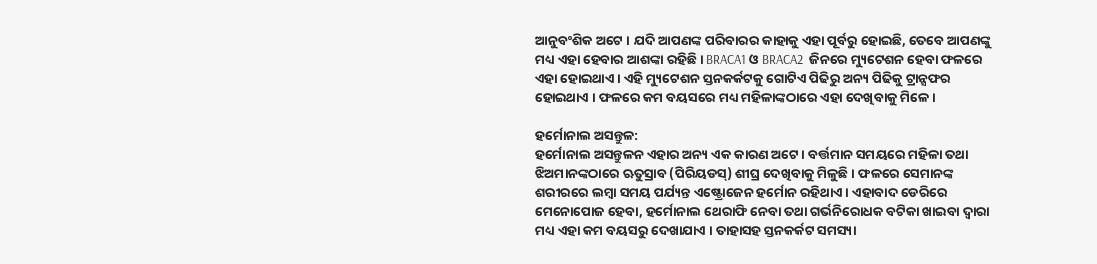ଆନୁବଂଶିକ ଅଟେ । ଯଦି ଆପଣଙ୍କ ପରିବାରର କାହାକୁ ଏହା ପୂର୍ବରୁ ହୋଇଛି, ତେବେ ଆପଣଙ୍କୁ ମଧ୍ୟ ଏହା ହେବାର ଆଶଙ୍କା ରହିଛି । BRACA1 ଓ BRACA2  ଜିନରେ ମ୍ୟୁଟେଶନ ହେବା ଫଳରେ ଏହା ହୋଇଥାଏ । ଏହି ମ୍ୟୁଟେଶନ ସ୍ତନକର୍କଟକୁ ଗୋଟିଏ ପିଢିରୁ ଅନ୍ୟ ପିଢିକୁ ଟ୍ରାନ୍ସଫର ହୋଇଥାଏ । ଫଳରେ କମ ବୟସରେ ମଧ୍ୟ ମହିଳାଙ୍କଠାରେ ଏହା ଦେଖିବାକୁ ମିଳେ ।

ହର୍ମୋନାଲ ଅସନ୍ତୁଳ:
ହର୍ମୋନାଲ ଅସନ୍ତୁଳନ ଏହାର ଅନ୍ୟ ଏକ କାରଣ ଅଟେ । ବର୍ତ୍ତମାନ ସମୟରେ ମହିଳା ତଥା ଝିଅମାନଙ୍କଠାରେ ଋତୁସ୍ରାବ (ପିରିୟଡସ୍‌) ଶୀଘ୍ର ଦେଖିବାକୁ ମିଳୁଛି । ଫଳରେ ସେମାନଙ୍କ ଶରୀରରେ ଲମ୍ବା ସମୟ ପର୍ଯ୍ୟନ୍ତ ଏଷ୍ଟ୍ରୋଜେନ ହର୍ମୋନ ରହିଥାଏ । ଏହାବାଦ ଡେରିରେ ମେନୋପୋଜ ହେବା, ହର୍ମୋନାଲ ଥେରାଫି ନେବା ତଥା ଗର୍ଭନିରୋଧକ ବଟିକା ଖାଇବା ଦ୍ୱାରା ମଧ୍ୟ ଏହା କମ ବୟସରୁ ଦେଖାଯାଏ । ତାହାସହ ସ୍ତନକର୍କଟ ସମସ୍ୟା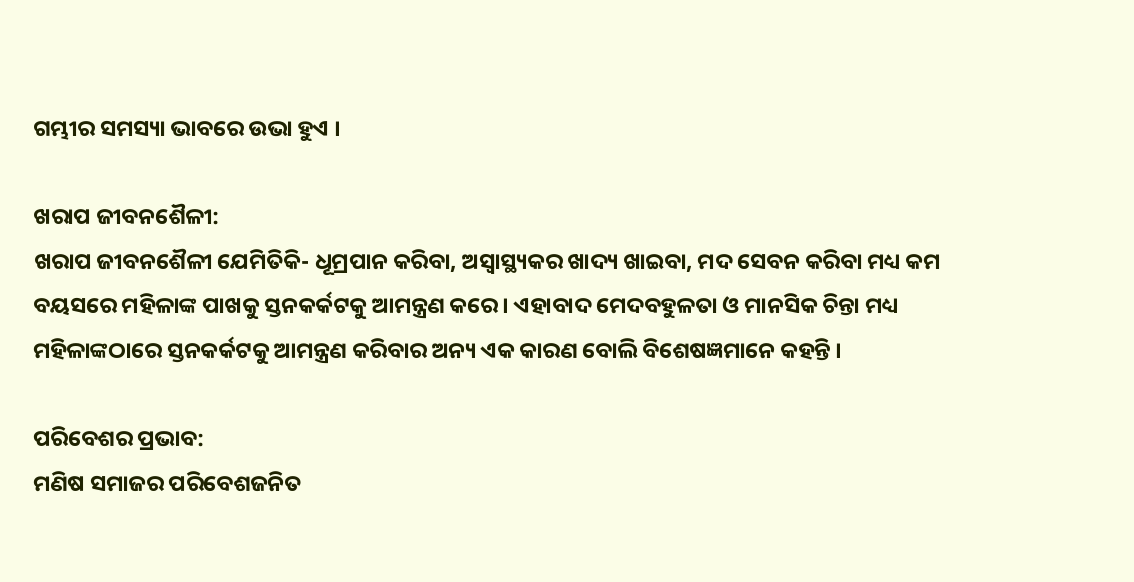ଗମ୍ଭୀର ସମସ୍ୟା ଭାବରେ ଉଭା ହୁଏ ।

ଖରାପ ଜୀବନଶୈଳୀ:
ଖରାପ ଜୀବନଶୈଳୀ ଯେମିତିକି- ଧୂମ୍ରପାନ କରିବା, ଅସ୍ୱାସ୍ଥ୍ୟକର ଖାଦ୍ୟ ଖାଇବା, ମଦ ସେବନ କରିବା ମଧ୍ୟ କମ ବୟସରେ ମହିଳାଙ୍କ ପାଖକୁ ସ୍ତନକର୍କଟକୁ ଆମନ୍ତ୍ରଣ କରେ । ଏହାବାଦ ମେଦବହୁଳତା ଓ ମାନସିକ ଚିନ୍ତା ମଧ୍ୟ ମହିଳାଙ୍କଠାରେ ସ୍ତନକର୍କଟକୁ ଆମନ୍ତ୍ରଣ କରିବାର ଅନ୍ୟ ଏକ କାରଣ ବୋଲି ବିଶେଷଜ୍ଞମାନେ କହନ୍ତି ।

ପରିବେଶର ପ୍ରଭାବ:
ମଣିଷ ସମାଜର ପରିବେଶଜନିତ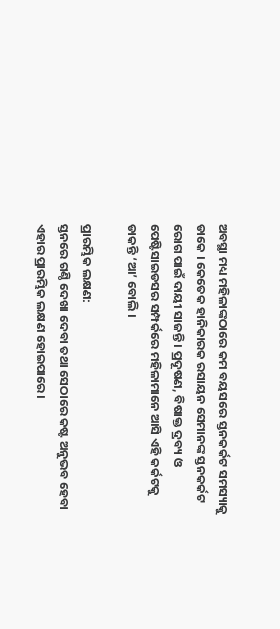ଅବସ୍ଥା ମଧ୍ୟ ମହିଳାଙ୍କଠାରେ କମ ବୟସରେ ସ୍ତନକର୍କଟ ସମସ୍ୟାକୁ ଡାକେ । କେତେକ ହାନିକାରକ ରସାୟନ ସେମାନଙ୍କ ସ୍ତନକର୍କଟ ରୋଗ ପାଇଁ ଦାୟୀ ସାଜନ୍ତି । ପ୍ରଦୂଷଣ, ବିଷାକ୍ତ ଦ୍ରବ୍ୟ ଓ ପେଷ୍ଟିସାଇଡସର ସମ୍ପର୍କରେ ମହିଳାମାନେ ଆସି ଏହି କର୍କଟକୁ ଡାକନ୍ତି ‘ଆ’ ବୋଲି ।

ପ୍ରାରମ୍ଭିକ ଲକ୍ଷଣ:
ସ୍ତନରେ ଗଣ୍ଠି ଦେଖା ଦେବା ତଥା ସେଠାରେ କଷ୍ଟ ଅନୁଭବ ହେବା ଏହାର ପ୍ରାରମ୍ଭିକ ଲକ୍ଷଣ ହୋଇପାରେ ।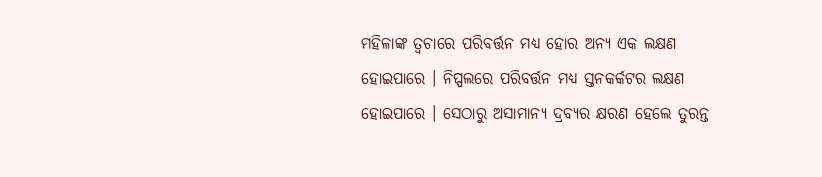ମହିଳାଙ୍କ ତ୍ୱଚାରେ ପରିବର୍ତ୍ତନ ମଧ୍ୟ ହୋର ଅନ୍ୟ ଏକ ଲକ୍ଷଣ ହୋଇପାରେ । ନିପ୍ପଲରେ ପରିବର୍ତ୍ତନ ମଧ୍ୟ ସ୍ତନକର୍କଟର ଲକ୍ଷଣ ହୋଇପାରେ । ସେଠାରୁ ଅସାମାନ୍ୟ ଦ୍ରବ୍ୟର କ୍ଷରଣ ହେଲେ ତୁରନ୍ତ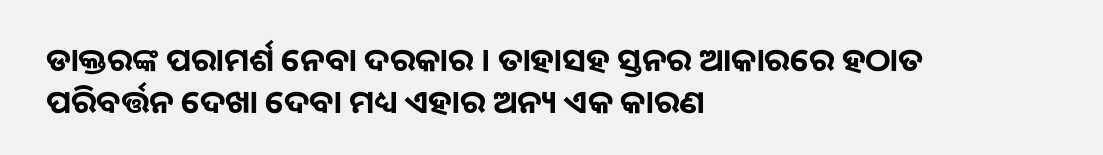ଡାକ୍ତରଙ୍କ ପରାମର୍ଶ ନେବା ଦରକାର । ତାହାସହ ସ୍ତନର ଆକାରରେ ହଠାତ ପରିବର୍ତ୍ତନ ଦେଖା ଦେବା ମଧ୍ୟ ଏହାର ଅନ୍ୟ ଏକ କାରଣ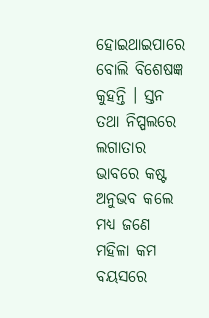ହୋଇଥାଇପାରେ ବୋଲି ବିଶେଷଜ୍ଞ କୁହନ୍ତି । ସ୍ତନ ତଥା ନିପ୍ପଲରେ ଲଗାତାର ଭାବରେ କଷ୍ଟ ଅନୁଭବ କଲେ ମଧ୍ୟ ଜଣେ ମହିଳା କମ ବୟସରେ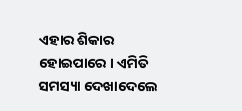ଏହାର ଶିକାର ହୋଇପାରେ । ଏମିତି ସମସ୍ୟା ଦେଖାଦେଲେ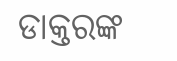ଡାକ୍ତରଙ୍କ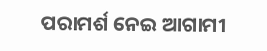ପରାମର୍ଶ ନେଇ ଆଗାମୀ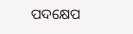ପଦକ୍ଷେପ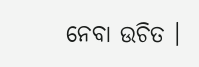ନେବା ଉଚିତ ।